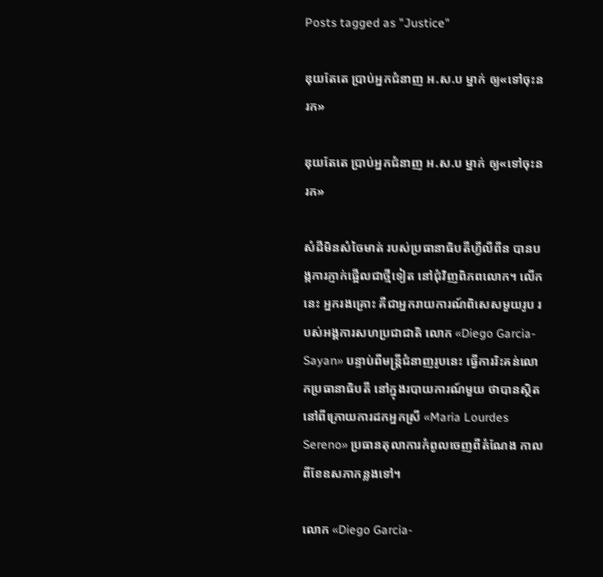Posts tagged as "Justice"

ឌុយតែតេ ប្រាប់អ្នកជំនាញ អ.ស.ប ម្នាក់ ឲ្យ«ទៅចុះនរក»

ឌុយតែតេ ប្រាប់អ្នកជំនាញ អ.ស.ប ម្នាក់ ឲ្យ«ទៅចុះនរក»

សំដីមិនសំចៃមាត់ របស់ប្រធានាធិបតីហ្វីលីពីន បានបង្កការភ្ញាក់ផ្អើលជាថ្មីទៀត នៅជុំវិញពិភពលោក។ លើកនេះ អ្នករងគ្រោះ គឺជាអ្នករាយការណ៍ពិសេសមួយរូប របស់អង្គការសហប្រជាជាតិ លោក «Diego Garcia-Sayan» បន្ទាប់ពីមន្ត្រីជំនាញរូបនេះ ធ្វើការរិះគន់លោកប្រធានាធិបតី នៅក្នុងរបាយការណ៍មួយ ថាបានស្ថិតនៅពីក្រោយការដកអ្នកស្រី «Maria Lourdes Sereno» ប្រធានតុលាការកំពូលចេញពីតំណែង កាលពីខែឧសភាកន្លងទៅ។

លោក «Diego Garcia-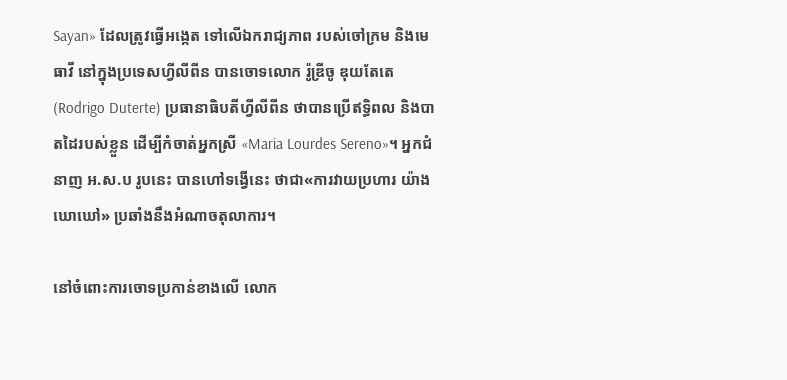Sayan» ដែលត្រូវធ្វើអង្កេត ទៅលើឯករាជ្យភាព របស់ចៅក្រម និងមេធាវី នៅក្នុងប្រទេសហ្វីលីពីន បានចោទលោក រ៉ូឌ្រីចូ ឌុយតែតេ (Rodrigo Duterte) ប្រធានាធិបតីហ្វីលីពីន ថាបានប្រើឥទ្ធិពល និងបាតដៃរបស់ខ្លួន ដើម្បីកំចាត់អ្នកស្រី «Maria Lourdes Sereno»។ អ្នកជំនាញ អ.ស.ប រូបនេះ បានហៅទង្វើនេះ ថាជា«ការវាយប្រហារ យ៉ាងឃោឃៅ» ប្រឆាំងនឹងអំណាចតុលាការ។

នៅចំពោះការចោទប្រកាន់ខាងលើ លោក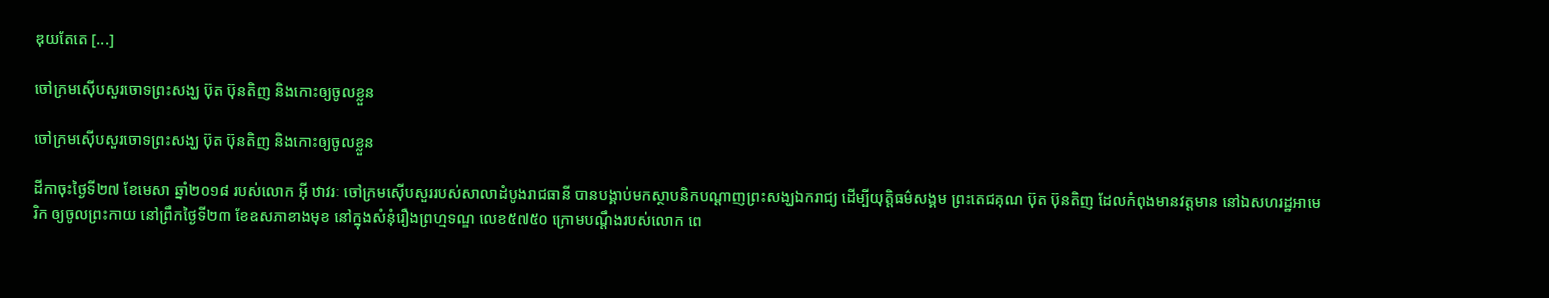ឌុយតែតេ [...]

ចៅក្រមស៊ើបសួរចោទព្រះសង្ឃ ប៊ុត ប៊ុនតិញ និងកោះឲ្យចូលខ្លួន

ចៅក្រមស៊ើបសួរចោទព្រះសង្ឃ ប៊ុត ប៊ុនតិញ និងកោះឲ្យចូលខ្លួន

ដីកាចុះថ្ងៃទី២៧ ខែមេសា ឆ្នាំ២០១៨ របស់លោក អ៊ី ឋាវរៈ ចៅក្រមស៊ើបសួររបស់សាលាដំបូងរាជធានី បានបង្គាប់មកស្ថាបនិកបណ្ដាញព្រះសង្ឃឯករាជ្យ ដើម្បីយុត្តិធម៌សង្គម ព្រះតេជគុណ ប៊ុត ប៊ុនតិញ ដែលកំពុងមានវត្តមាន នៅឯសហរដ្ឋអាមេរិក ឲ្យចូលព្រះកាយ នៅព្រឹកថ្ងៃទី២៣ ខែឧសភាខាងមុខ នៅក្នុងសំនុំរឿងព្រហ្មទណ្ឌ លេខ៥៧៥០ ក្រោមបណ្ដឹងរបស់លោក ពេ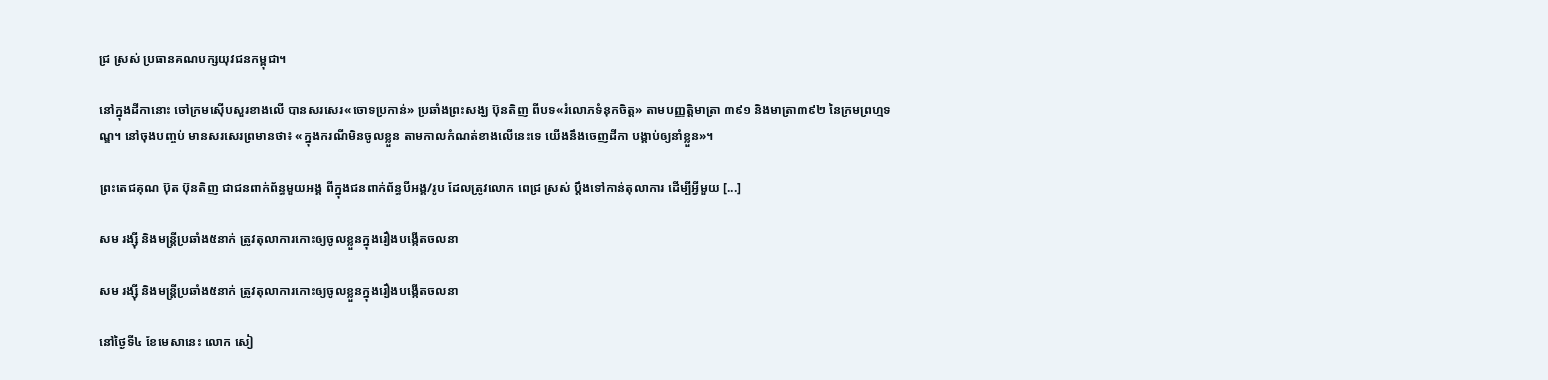ជ្រ ស្រស់ ប្រធានគណបក្សយុវជនកម្ពុជា។

នៅក្នុងដីកានោះ ចៅក្រមស៊ើបសួរខាងលើ បានសរសេរ«ចោទប្រកាន់» ប្រឆាំងព្រះសង្ឃ ប៊ុនតិញ ពីបទ«រំលោភទំនុកចិត្ត» តាមបញ្ញត្តិមាត្រា ៣៩១ និងមាត្រា៣៩២ នៃក្រមព្រហ្មទណ្ឌ។ នៅចុងបញ្ចប់ មានសរសេរព្រមានថា៖ «ក្នុងករណីមិនចូលខ្លួន តាមកាលកំណត់ខាងលើនេះទេ យើងនឹងចេញដីកា បង្គាប់ឲ្យនាំខ្លួន»។

ព្រះតេជគុណ ប៊ុត ប៊ុនតិញ ជាជនពាក់ព័ន្ធមួយអង្គ ពីក្នុងជនពាក់ព័ន្ធបីអង្គ/រូប ដែលត្រូវលោក ពេជ្រ ស្រស់ ប្ដឹងទៅកាន់តុលាការ ដើម្បីអ្វីមួយ [...]

សម រង្ស៊ី និងមន្ត្រីប្រឆាំង៥នាក់ ត្រូវតុលាការកោះឲ្យចូលខ្លួនក្នុងរឿងបង្កើតចលនា

សម រង្ស៊ី និងមន្ត្រីប្រឆាំង៥នាក់ ត្រូវតុលាការកោះឲ្យចូលខ្លួនក្នុងរឿងបង្កើតចលនា

នៅថ្ងៃទី៤ ខែមេសានេះ លោក សៀ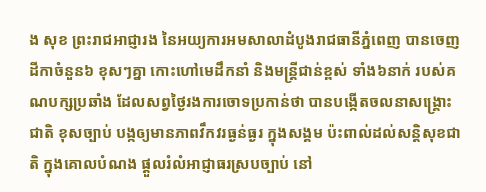ង សុខ ព្រះរាជអាជ្ញារង នៃអយ្យការអមសាលាដំបូងរាជធានីភ្នំពេញ បានចេញដីកាចំនួន៦ ខុសៗគ្នា កោះហៅមេដឹកនាំ និងមន្ត្រីជាន់ខ្ពស់ ទាំង៦នាក់ របស់គណបក្សប្រឆាំង ដែលសព្វថ្ងៃរងការចោទប្រកាន់ថា បានបង្កើតចលនាសង្គ្រោះជាតិ ខុសច្បាប់ បង្កឲ្យមានភាពវឹកវរធ្ងន់ធ្ងរ ក្នុងសង្គម ប៉ះពាល់ដល់សន្តិសុខជាតិ ក្នុងគោលបំណង ផ្តួលរំលំអាជ្ញាធរស្របច្បាប់ នៅ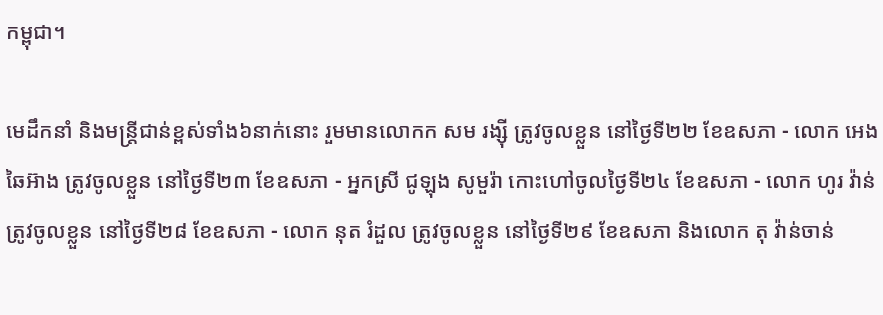កម្ពុជា។

មេដឹកនាំ និងមន្ត្រីជាន់ខ្ពស់ទាំង៦នាក់នោះ រួមមានលោកក សម រង្ស៊ី ត្រូវចូលខ្លួន នៅថ្ងៃទី២២ ខែឧសភា - លោក អេង ឆៃអ៊ាង ត្រូវចូលខ្លួន នៅថ្ងៃទី២៣ ខែឧសភា - អ្នកស្រី ជូឡុង សូមួរ៉ា កោះហៅចូលថ្ងៃទី២៤ ខែឧសភា - លោក ហូរ វ៉ាន់ ត្រូវចូលខ្លួន នៅថ្ងៃទី២៨ ខែឧសភា - លោក នុត រំដួល ត្រូវចូលខ្លួន នៅថ្ងៃទី២៩ ខែឧសភា និងលោក តុ វ៉ាន់ចាន់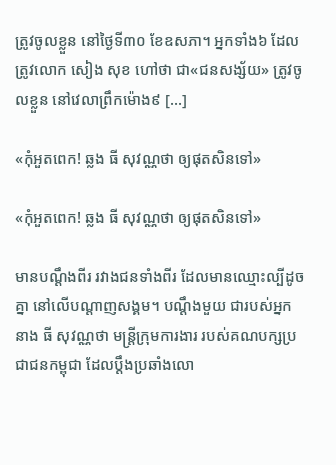ត្រូវចូលខ្លួន នៅថ្ងៃទី៣០ ខែឧសភា។ អ្នកទាំង៦ ដែលត្រូវលោក សៀង សុខ ហៅថា ជា«ជនសង្ស័យ» ត្រូវចូលខ្លួន នៅវេលាព្រឹកម៉ោង៩ [...]

«កុំអួតពេក! ឆ្លង ធី សុវណ្ណថា ឲ្យផុតសិនទៅ»

«កុំអួតពេក! ឆ្លង ធី សុវណ្ណថា ឲ្យផុតសិនទៅ»

មានបណ្ដឹងពីរ រវាងជនទាំងពីរ ដែលមានឈ្មោះល្បីដូចគ្នា នៅលើបណ្ដាញសង្គម។ បណ្ដឹងមួយ ជារបស់អ្នកនាង ធី សុវណ្ណថា មន្ត្រីក្រុមការងារ របស់គណបក្សប្រជាជនកម្ពុជា ដែលប្ដឹងប្រឆាំងលោ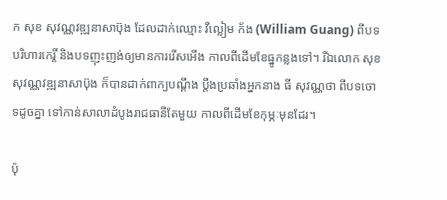ក សុខ សុវណ្ណវឌ្ឍនាសាប៊ុង ដែលដាក់ឈ្មោះ វីល្លៀម ក័ង (William Guang) ពីបទបរិហារកេរ្តិ៍ និងបទញុះញង់ឲ្យមានការរើសអើង កាលពីដើមខែធ្នូកន្លងទៅ។ រីឯលោក សុខ សុវណ្ណវឌ្ឍនាសាប៊ុង ក៏បានដាក់ពាក្យបណ្ដឹង ប្ដឹងប្រឆាំងអ្នកនាង ធី សុវណ្ណថា ពីបទចោទដូចគ្នា ទៅកាន់សាលាដំបូងរាជធានីតែមួយ កាលពីដើមខែកុម្ភៈមុនដែរ។

ប៉ុ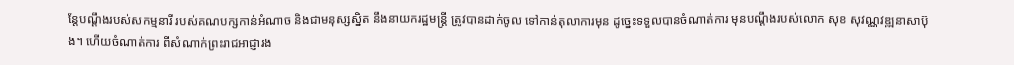ន្តែបណ្ដឹងរបស់សកម្មនារី របស់គណបក្សកាន់អំណាច និងជាមនុស្សស្និត នឹងនាយករដ្ឋមន្ត្រី ត្រូវបានដាក់ចូល ទៅកាន់តុលាការមុន ដូច្នេះទទួលបានចំណាត់ការ មុនបណ្ដឹងរបស់លោក សុខ សុវណ្ណវឌ្ឍនាសាប៊ុង។ ហើយចំណាត់ការ ពីសំណាក់ព្រះរាជអាជ្ញារង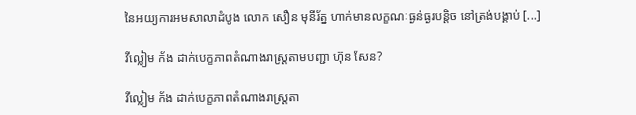នៃអយ្យការអមសាលាដំបូង លោក សឿន មុនីរ័ត្ន ហាក់មានលក្ខណៈធ្ងន់ធ្ងរបន្តិច នៅត្រង់បង្គាប់ [...]

វីល្លៀម ក័ង ដាក់បេក្ខភាពតំណាងរាស្ត្រតាមបញ្ជា ហ៊ុន សែន?

វីល្លៀម ក័ង ដាក់បេក្ខភាពតំណាងរាស្ត្រតា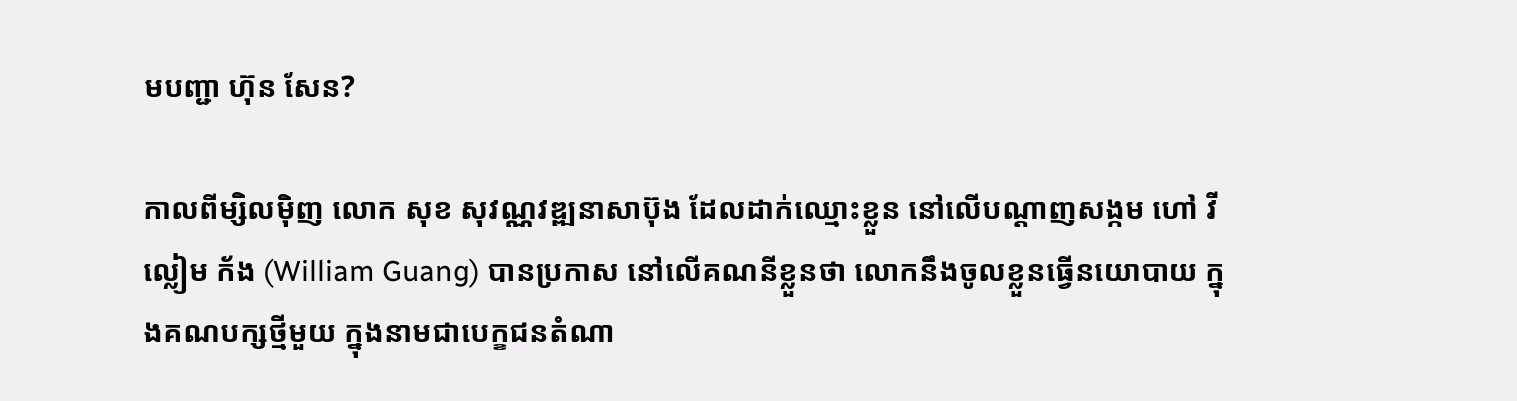មបញ្ជា ហ៊ុន សែន?

កាលពីម្សិលម៉ិញ លោក សុខ សុវណ្ណវឌ្ឍនាសាប៊ុង ដែលដាក់ឈ្មោះខ្លួន នៅលើបណ្ដាញសង្កម ហៅ វីល្លៀម ក័ង (William Guang) បានប្រកាស នៅលើគណនីខ្លួនថា លោកនឹងចូលខ្លួនធ្វេីនយោបាយ ក្នុងគណបក្សថ្មីមួយ ក្នុងនាមជាបេក្ខជនតំណា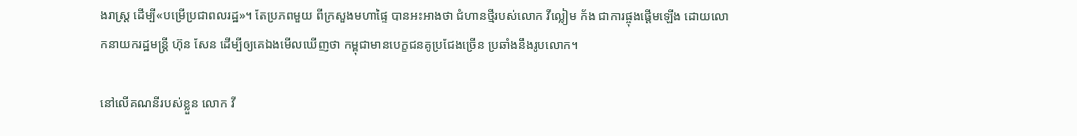ងរាស្ត្រ ដើម្បី«បម្រើប្រជាពលរដ្ឋ»។ តែប្រភពមួយ ពីក្រសួងមហាផ្ទៃ បានអះអាងថា ជំហានថ្មីរបស់លោក វីល្លៀម ក័ង ជាការផ្ចុងផ្ដើមឡើង ដោយលោកនាយករដ្ឋមន្ត្រី ហ៊ុន សែន ដើម្បីឲ្យគេឯងមើលឃើញថា កម្ពុជាមានបេក្ខជនគូប្រជែងច្រើន ប្រឆាំងនឹងរូបលោក។

នៅលើគណនីរបស់ខ្លួន លោក វី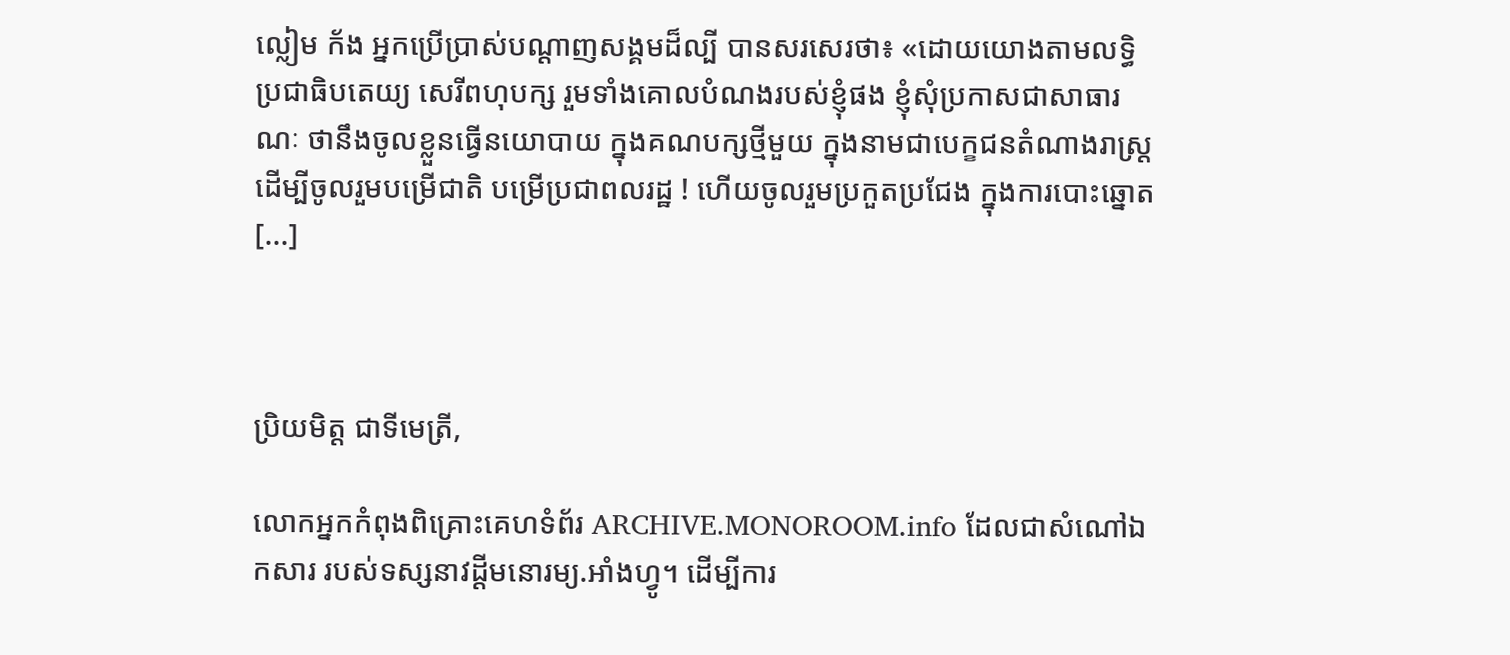ល្លៀម ក័ង អ្នកប្រើប្រាស់បណ្ដាញសង្គមដ៏ល្បី បានសរសេរថា៖ «ដោយយោងតាមលទ្ធិប្រជាធិបតេយ្យ សេរីពហុបក្ស រួមទាំងគោលបំណងរបស់ខ្ញុំផង ខ្ញុំសុំប្រកាសជាសាធារណៈ ថានឹងចូលខ្លួនធ្វេីនយោបាយ ក្នុងគណបក្សថ្មីមួយ ក្នុងនាមជាបេក្ខជនតំណាងរាស្ត្រ ដេីម្បីចូលរួមបម្រេីជាតិ បម្រេីប្រជាពលរដ្ឋ ! ហេីយចូលរួមប្រកួតប្រជែង ក្នុងការបោះឆ្នោត [...]



ប្រិយមិត្ត ជាទីមេត្រី,

លោកអ្នកកំពុងពិគ្រោះគេហទំព័រ ARCHIVE.MONOROOM.info ដែលជាសំណៅឯកសារ របស់ទស្សនាវដ្ដីមនោរម្យ.អាំងហ្វូ។ ដើម្បីការ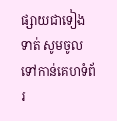ផ្សាយជាទៀងទាត់ សូមចូលទៅកាន់គេហទំព័រ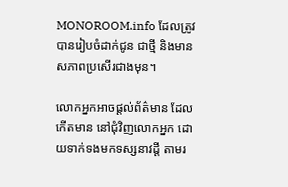MONOROOM.info ដែលត្រូវបានរៀបចំដាក់ជូន ជាថ្មី និងមានសភាពប្រសើរជាងមុន។

លោកអ្នកអាចផ្ដល់ព័ត៌មាន ដែលកើតមាន នៅជុំវិញលោកអ្នក ដោយទាក់ទងមកទស្សនាវដ្ដី តាមរ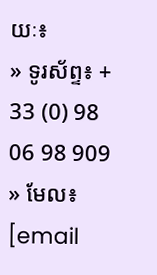យៈ៖
» ទូរស័ព្ទ៖ + 33 (0) 98 06 98 909
» មែល៖ [email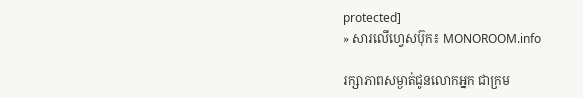protected]
» សារលើហ្វេសប៊ុក៖ MONOROOM.info

រក្សាភាពសម្ងាត់ជូនលោកអ្នក ជាក្រម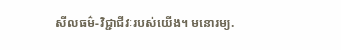សីលធម៌-វិជ្ជាជីវៈរបស់យើង។ មនោរម្យ.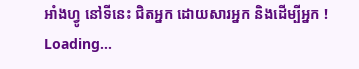អាំងហ្វូ នៅទីនេះ ជិតអ្នក ដោយសារអ្នក និងដើម្បីអ្នក !
Loading...